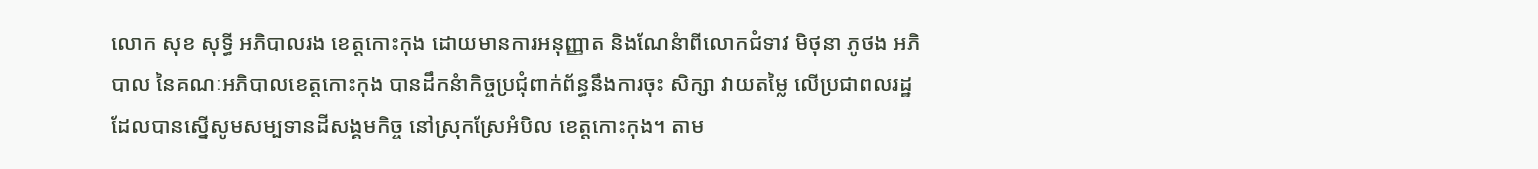លោក សុខ សុទ្ធី អភិបាលរង ខេត្តកោះកុង ដោយមានការអនុញ្ញាត និងណែនំាពីលោកជំទាវ មិថុនា ភូថង អភិបាល នៃគណៈអភិបាលខេត្តកោះកុង បានដឹកនំាកិច្ចប្រជុំពាក់ព័ន្ធនឹងការចុះ សិក្សា វាយតម្លៃ លើប្រជាពលរដ្ឋដែលបានស្នើសូមសម្បទានដីសង្គមកិច្ច នៅស្រុកស្រែអំបិល ខេត្តកោះកុង។ តាម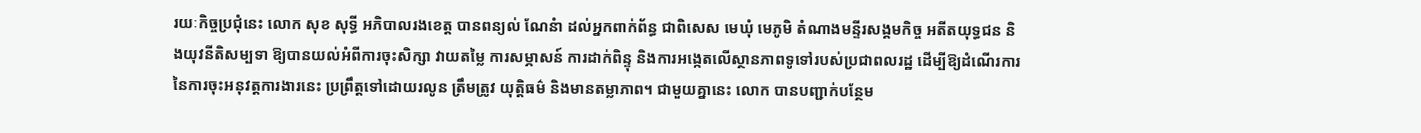រយៈកិច្ចប្រជុំនេះ លោក សុខ សុទ្ធី អភិបាលរងខេត្ត បានពន្យល់ ណែនំា ដល់អ្នកពាក់ព័ន្ធ ជាពិសេស មេឃុំ មេភូមិ តំណាងមន្ទីរសង្គមកិច្ច អតីតយុទ្ធជន និងយុវនីតិសម្បទា ឱ្យបានយល់អំពីការចុះសិក្សា វាយតម្លៃ ការសម្ភាសន៍ ការដាក់ពិន្ទុ និងការអង្កេតលើស្ថានភាពទូទៅរបស់ប្រជាពលរដ្ឋ ដើម្បីឱ្យដំណើរការនៃការចុះអនុវត្តការងារនេះ ប្រព្រឹត្តទៅដោយរលូន ត្រឹមត្រូវ យុត្តិធម៌ និងមានតម្លាភាព។ ជាមួយគ្នានេះ លោក បានបញ្ជាក់បន្ថែម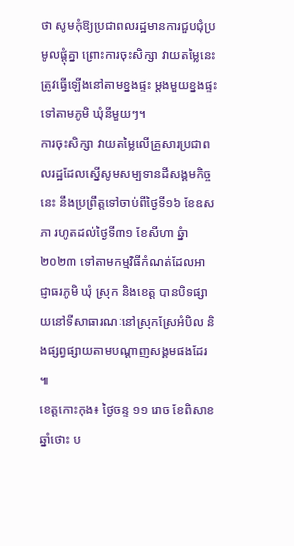ថា សូមកុំឱ្យប្រជាពលរដ្ឋមានការជួបជុំប្រមូលផ្តុំគ្នា ព្រោះការចុះសិក្សា វាយតម្លៃនេះ ត្រូវធ្វើឡើងនៅតាមខ្នងផ្ទះ ម្តងមួយខ្នងផ្ទះ ទៅតាមភូមិ ឃុំនីមួយៗ។
ការចុះសិក្សា វាយតម្លៃលើគ្រួសារប្រជាពលរដ្ឋដែលស្នើសូមសម្បទានដីសង្គមកិច្ចនេះ នឹងប្រព្រឹត្តទៅចាប់ពីថ្ងៃទី១៦ ខែឧសភា រហូតដល់ថ្ងៃទី៣១ ខែសីហា ឆ្នំា២០២៣ ទៅតាមកម្មវិធីកំណត់ដែលអាជ្ញាធរភូមិ ឃុំ ស្រុក និងខេត្ត បានបិទផ្សាយនៅទីសាធារណៈនៅស្រុកស្រែអំបិល និងផ្សព្វផ្សាយតាមបណ្តាញសង្គមផងដែរ ៕
ខេត្តកោះកុង៖ ថ្ងៃចន្ទ ១១ រោច ខែពិសាខ ឆ្នាំថោះ ប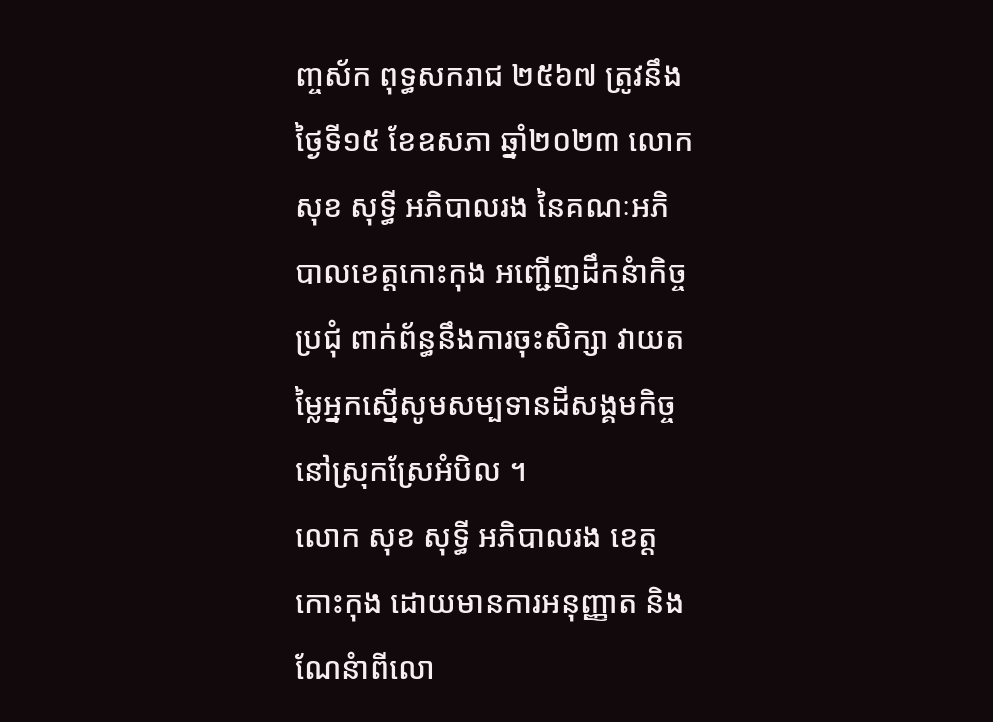ញ្ចស័ក ពុទ្ធសករាជ ២៥៦៧ ត្រូវនឹងថ្ងៃទី១៥ ខែឧសភា ឆ្នាំ២០២៣ លោក សុខ សុទ្ធី អភិបាលរង នៃគណៈអភិបាលខេត្តកោះកុង អញ្ជើញដឹកនំាកិច្ចប្រជុំ ពាក់ព័ន្ធនឹងការចុះសិក្សា វាយតម្លៃអ្នកស្នើសូមសម្បទានដីសង្គមកិច្ច នៅស្រុកស្រែអំបិល ។
លោក សុខ សុទ្ធី អភិបាលរង ខេត្តកោះកុង ដោយមានការអនុញ្ញាត និងណែនំាពីលោ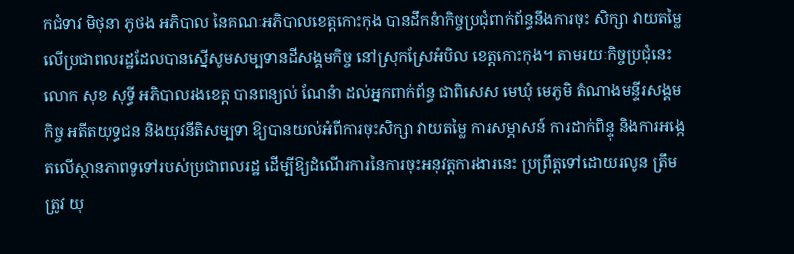កជំទាវ មិថុនា ភូថង អភិបាល នៃគណៈអភិបាលខេត្តកោះកុង បានដឹកនំាកិច្ចប្រជុំពាក់ព័ន្ធនឹងការចុះ សិក្សា វាយតម្លៃ លើប្រជាពលរដ្ឋដែលបានស្នើសូមសម្បទានដីសង្គមកិច្ច នៅស្រុកស្រែអំបិល ខេត្តកោះកុង។ តាមរយៈកិច្ចប្រជុំនេះ លោក សុខ សុទ្ធី អភិបាលរងខេត្ត បានពន្យល់ ណែនំា ដល់អ្នកពាក់ព័ន្ធ ជាពិសេស មេឃុំ មេភូមិ តំណាងមន្ទីរសង្គមកិច្ច អតីតយុទ្ធជន និងយុវនីតិសម្បទា ឱ្យបានយល់អំពីការចុះសិក្សា វាយតម្លៃ ការសម្ភាសន៍ ការដាក់ពិន្ទុ និងការអង្កេតលើស្ថានភាពទូទៅរបស់ប្រជាពលរដ្ឋ ដើម្បីឱ្យដំណើរការនៃការចុះអនុវត្តការងារនេះ ប្រព្រឹត្តទៅដោយរលូន ត្រឹមត្រូវ យុ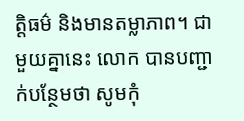ត្តិធម៌ និងមានតម្លាភាព។ ជាមួយគ្នានេះ លោក បានបញ្ជាក់បន្ថែមថា សូមកុំ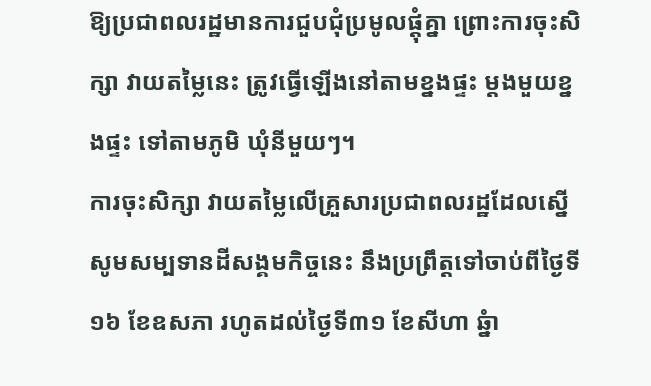ឱ្យប្រជាពលរដ្ឋមានការជួបជុំប្រមូលផ្តុំគ្នា ព្រោះការចុះសិក្សា វាយតម្លៃនេះ ត្រូវធ្វើឡើងនៅតាមខ្នងផ្ទះ ម្តងមួយខ្នងផ្ទះ ទៅតាមភូមិ ឃុំនីមួយៗ។
ការចុះសិក្សា វាយតម្លៃលើគ្រួសារប្រជាពលរដ្ឋដែលស្នើសូមសម្បទានដីសង្គមកិច្ចនេះ នឹងប្រព្រឹត្តទៅចាប់ពីថ្ងៃទី១៦ ខែឧសភា រហូតដល់ថ្ងៃទី៣១ ខែសីហា ឆ្នំា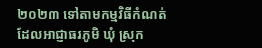២០២៣ ទៅតាមកម្មវិធីកំណត់ដែលអាជ្ញាធរភូមិ ឃុំ ស្រុក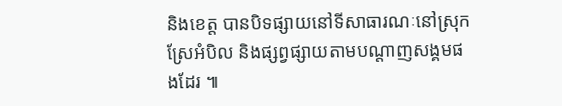និងខេត្ត បានបិទផ្សាយនៅទីសាធារណៈនៅស្រុកស្រែអំបិល និងផ្សព្វផ្សាយតាមបណ្តាញសង្គមផងដែរ ៕